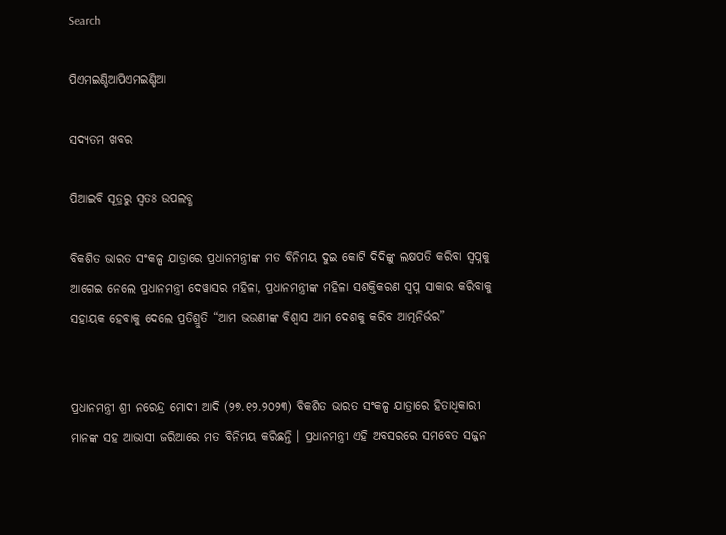Search

ପିଏମଇଣ୍ଡିଆପିଏମଇଣ୍ଡିଆ

ସଦ୍ୟତମ ଖବର

ପିଆଇବି ସୂତ୍ରରୁ ସ୍ବତଃ ଉପଲବ୍ଧ

ବିକଶିତ ଭାରତ ସଂକଳ୍ପ ଯାତ୍ରାରେ ପ୍ରଧାନମନ୍ତ୍ରୀଙ୍କ ମତ ବିନିମୟ ଦୁଇ କୋଟି ଦିଦିଙ୍କୁ ଲକ୍ଷପତି କରିବା ସ୍ୱପ୍ନକୁ ଆଗେଇ ନେଲେ ପ୍ରଧାନମନ୍ତ୍ରୀ ଦେୱାସର ମହିଳା, ପ୍ରଧାନମନ୍ତ୍ରୀଙ୍କ ମହିଳା ସଶକ୍ତିକରଣ ସ୍ୱପ୍ନ ସାକାର କରିବାକୁ ସହାୟକ ହେବାକୁ ଦେଲେ ପ୍ରତିଶ୍ରୁତି “ଆମ ଭଉଣୀଙ୍କ ବିଶ୍ୱାସ ଆମ ଦେଶକୁ କରିବ ଆତ୍ମନିର୍ଭର”


ପ୍ରଧାନମନ୍ତ୍ରୀ ଶ୍ରୀ ନରେନ୍ଦ୍ର ମୋଦୀ ଆଦି (୨୭.୧୨.୨୦୨୩) ବିକଶିତ ଭାରତ ସଂକଳ୍ପ ଯାତ୍ରାରେ ହିତାଧିକାରୀ ମାନଙ୍କ ସହ ଆଭାସୀ ଜରିଆରେ ମତ ବିନିମୟ କରିଛନ୍ତି । ପ୍ରଧାନମନ୍ତ୍ରୀ ଏହି ଅବସରରେ ସମବେତ ସଜ୍ଜନ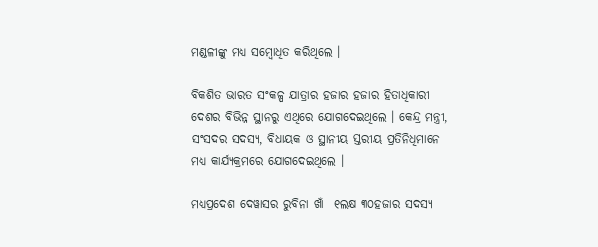ମଣ୍ଡଳୀଙ୍କୁ ମଧ୍ୟ ସମ୍ବୋଧିତ କରିଥିଲେ ।

ବିକଶିତ ଭାରତ ସଂକଳ୍ପ ଯାତ୍ରାର ହଜାର ହଜାର ହିତାଧିକାରୀ ଦେଶର ବିଭିନ୍ନ ସ୍ଥାନରୁ ଏଥିରେ ଯୋଗଦେଇଥିଲେ । କେନ୍ଦ୍ର ମନ୍ତ୍ରୀ, ସଂସଦର ସଦସ୍ୟ, ବିଧାୟକ ଓ ସ୍ଥାନୀୟ ସ୍ତରୀୟ ପ୍ରତିନିଧିମାନେ ମଧ୍ୟ କାର୍ଯ୍ୟକ୍ରମରେ ଯୋଗଦେଇଥିଲେ ।

ମଧ୍ୟପ୍ରଦେଶ ଦେୱାସର ରୁବିନା ଖାଁ  ୧ଲକ୍ଷ ୩୦ହଜାର ସଦସ୍ୟ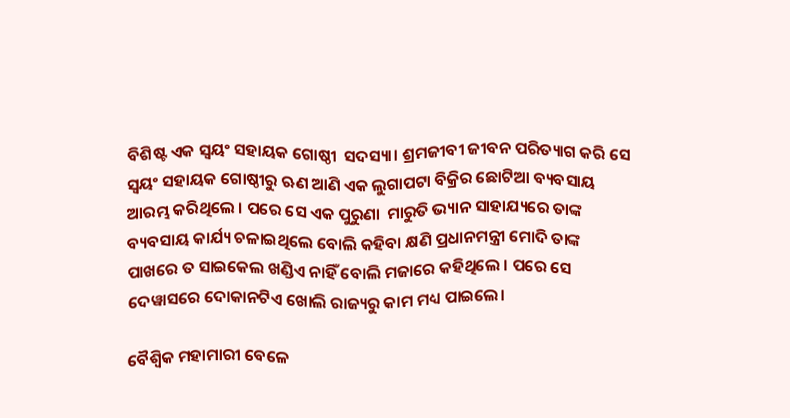ବିଶିଷ୍ଟ ଏକ ସ୍ୱୟଂ ସହାୟକ ଗୋଷ୍ଠୀ  ସଦସ୍ୟା। ଶ୍ରମଜୀବୀ ଜୀବନ ପରିତ୍ୟାଗ କରି ସେ ସ୍ୱୟଂ ସହାୟକ ଗୋଷ୍ଠୀରୁ ଋଣ ଆଣି ଏକ ଲୁଗାପଟା ବିକ୍ରିର ଛୋଟିଆ ବ୍ୟବସାୟ ଆରମ୍ଭ କରିଥିଲେ । ପରେ ସେ ଏକ ପୁରୁଣା  ମାରୁତି ଭ୍ୟାନ ସାହାଯ୍ୟରେ ତାଙ୍କ ବ୍ୟବସାୟ କାର୍ଯ୍ୟ ଚଳାଇଥିଲେ ବୋଲି କହିବା କ୍ଷଣି ପ୍ରଧାନମନ୍ତ୍ରୀ ମୋଦି ତାଙ୍କ ପାଖରେ ତ ସାଇକେଲ ଖଣ୍ଡିଏ ନାହିଁ ବୋଲି ମଜାରେ କହିଥିଲେ । ପରେ ସେ ଦେୱାସରେ ଦୋକାନଟିଏ ଖୋଲି ରାଜ୍ୟରୁ କାମ ମଧ୍ୟ ପାଇଲେ।

ବୈଶ୍ୱିକ ମହାମାରୀ ବେଳେ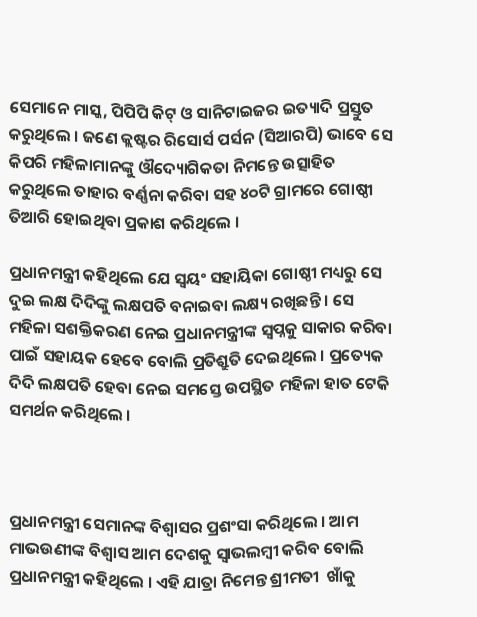ସେମାନେ ମାସ୍କ, ପିପିପି କିଟ୍ ଓ ସାନିଟାଇଜର ଇତ୍ୟାଦି ପ୍ରସ୍ତୁତ କରୁଥିଲେ । ଜଣେ କ୍ଲଷ୍ଟର ରିସୋର୍ସ ପର୍ସନ (ସିଆରପି) ଭାବେ ସେ କିପରି ମହିଳାମାନଙ୍କୁ ଔଦ୍ୟୋଗିକତା ନିମନ୍ତେ ଉତ୍ସାହିତ କରୁଥିଲେ ତାହାର ବର୍ଣ୍ଣନା କରିବା ସହ ୪୦ଟି ଗ୍ରାମରେ ଗୋଷ୍ଠୀ ତିଆରି ହୋଇଥିବା ପ୍ରକାଶ କରିଥିଲେ ।

ପ୍ରଧାନମନ୍ତ୍ରୀ କହିଥିଲେ ଯେ ସ୍ୱୟଂ ସହାୟିକା ଗୋଷ୍ଠୀ ମଧ୍ୟରୁ ସେ ଦୁଇ ଲକ୍ଷ ଦିଦିଙ୍କୁ ଲକ୍ଷପତି ବନାଇବା ଲକ୍ଷ୍ୟ ରଖିଛନ୍ତି । ସେ ମହିଳା ସଶକ୍ତିକରଣ ନେଇ ପ୍ରଧାନମନ୍ତ୍ରୀଙ୍କ ସ୍ୱପ୍ନକୁ ସାକାର କରିବା ପାଇଁ ସହାୟକ ହେବେ ବୋଲି ପ୍ରତିଶ୍ରୁତି ଦେଇଥିଲେ । ପ୍ରତ୍ୟେକ ଦିଦି ଲକ୍ଷପତି ହେବା ନେଇ ସମସ୍ତେ ଉପସ୍ଥିତ ମହିଳା ହାତ ଟେକି ସମର୍ଥନ କରିଥିଲେ ।



ପ୍ରଧାନମନ୍ତ୍ରୀ ସେମାନଙ୍କ ବିଶ୍ୱାସର ପ୍ରଶଂସା କରିଥିଲେ । ଆମ ମାଭଉଣୀଙ୍କ ବିଶ୍ୱାସ ଆମ ଦେଶକୁ ସ୍ୱାଭଲମ୍ବୀ କରିବ ବୋଲି ପ୍ରଧାନମନ୍ତ୍ରୀ କହିଥିଲେ । ଏହି ଯାତ୍ରା ନିମେନ୍ତ ଶ୍ରୀମତୀ  ଖାଁକୁ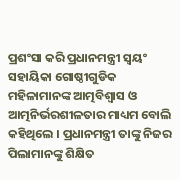ପ୍ରଶଂସା କରି ପ୍ରଧାନମନ୍ତ୍ରୀ ସ୍ୱୟଂ ସହାୟିକା ଗୋଷ୍ଠୀଗୁଡିକ ମହିଳାମାନଙ୍କ ଆତ୍ମବିଶ୍ୱାସ ଓ ଆତ୍ମନିର୍ଭରଶୀଳତାର ମାଧ୍ୟମ ବୋଲି କହିଥିଲେ । ପ୍ରଧାନମନ୍ତ୍ରୀ ତାଙ୍କୁ ନିଜର ପିଲାମାନଙ୍କୁ ଶିକ୍ଷିତ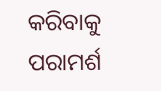କରିବାକୁ ପରାମର୍ଶ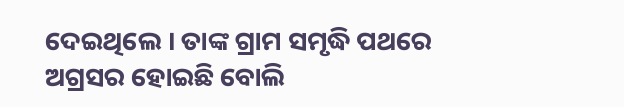ଦେଇଥିଲେ । ତାଙ୍କ ଗ୍ରାମ ସମୃଦ୍ଧି ପଥରେ ଅଗ୍ରସର ହୋଇଛି ବୋଲି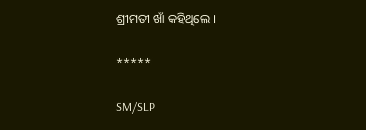ଶ୍ରୀମତୀ ଖାଁ କହିଥିଲେ ।

*****

SM/SLP